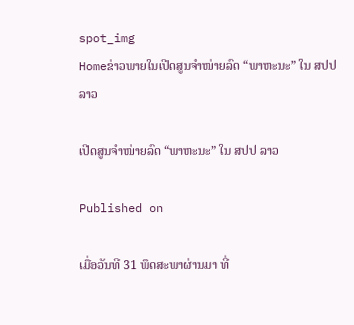spot_img
Homeຂ່າວພາຍໃນເປີດສູນຈຳໜ່າຍລົດ “ພາຫະນະ” ໃນ ສປປ ລາວ

ເປີດສູນຈຳໜ່າຍລົດ “ພາຫະນະ” ໃນ ສປປ ລາວ

Published on

ເມື່ອວັນທີ 31 ພຶດສະພາຜ່ານມາ ທີ່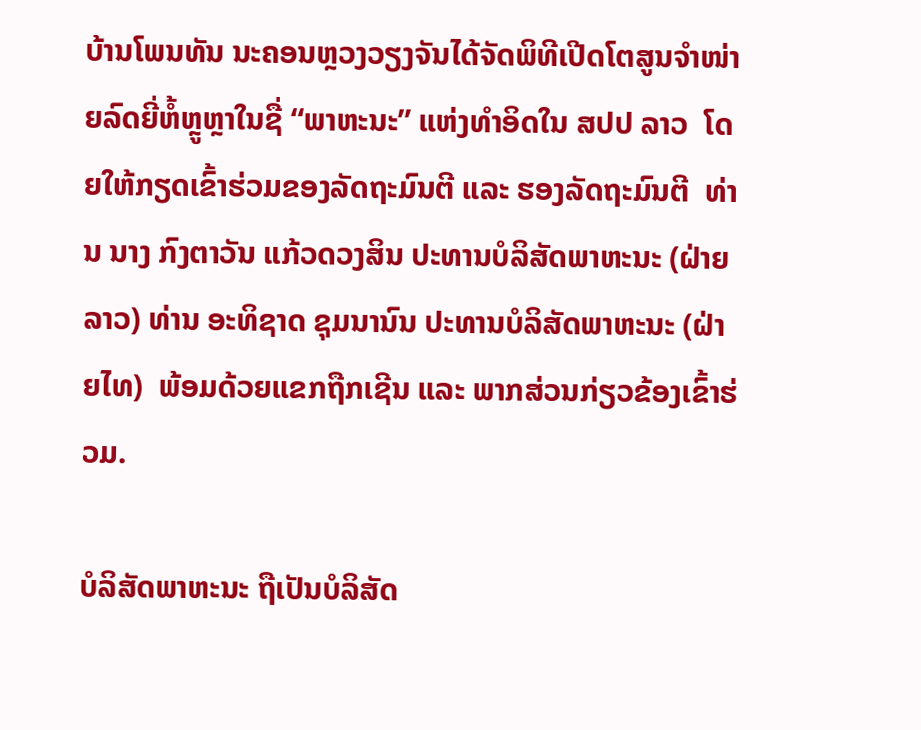ບ້ານໂພນທັນ ນະຄອນຫຼວງວຽງຈັນໄດ້ຈັດພິທີເປີດໂຕສູນຈຳໜ່າຍລົດຍີ່ຫໍ້ຫຼູຫຼາໃນຊື່ “ພາຫະນະ” ແຫ່ງທຳອິດໃນ ສປປ ລາວ  ໂດຍໃຫ້ກຽດເຂົ້າຮ່ວມຂອງລັດຖະມົນຕີ ແລະ ຮອງລັດຖະມົນຕີ  ທ່ານ ນາງ ກົງຕາວັນ ແກ້ວດວງສິນ ປະທານບໍລິສັດພາຫະນະ (ຝ່າຍລາວ) ທ່ານ ອະທິຊາດ ຊຸມນານົນ ປະທານບໍລິສັດພາຫະນະ (ຝ່າຍໄທ)  ພ້ອມດ້ວຍແຂກຖືກເຊີນ ແລະ ພາກສ່ວນກ່ຽວຂ້ອງເຂົ້າຮ່ວມ.

ບໍລິສັດພາຫະນະ ຖືເປັນບໍລິສັດ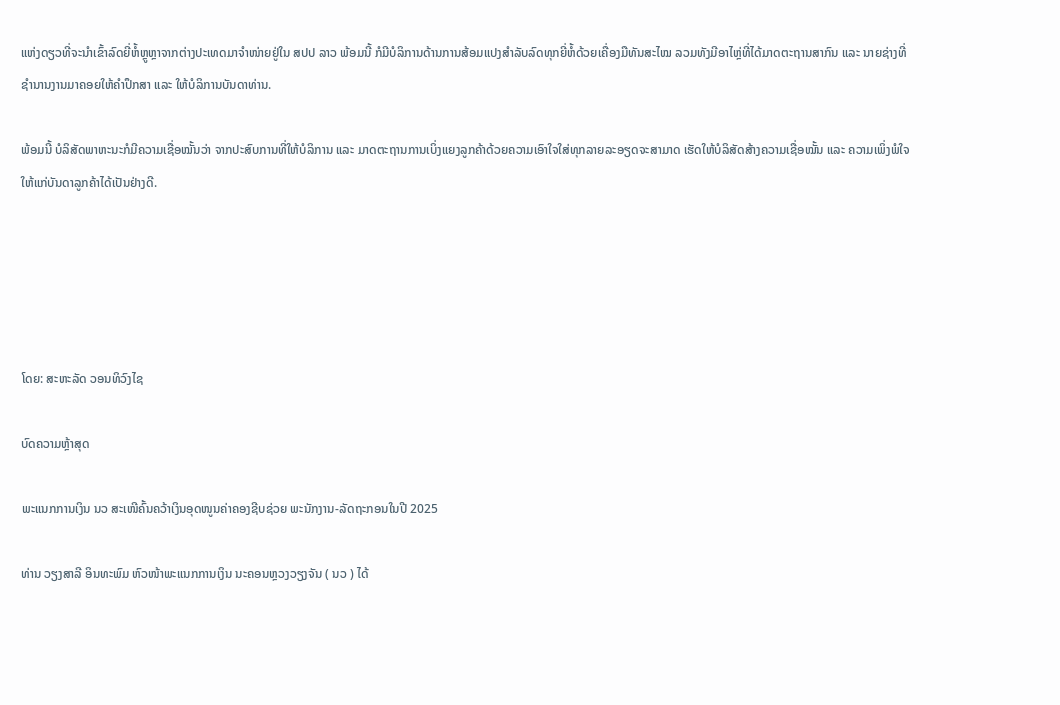ແຫ່ງດຽວທີ່ຈະນຳເຂົ້າລົດຍີ່ຫໍ້ຫຼູຫຼາຈາກຕ່າງປະເທດມາຈຳໜ່າຍຢູ່ໃນ ສປປ ລາວ ພ້ອມນີ້ ກໍມີບໍລິການດ້ານການສ້ອມແປງສຳລັບລົດທຸກຍີ່ຫໍ້ດ້ວຍເຄື່ອງມືທັນສະໄໝ ລວມທັງມີອາໄຫຼ່ທີ່ໄດ້ມາດຕະຖານສາກົນ ແລະ ນາຍຊ່າງທີ່ ຊຳນານງານມາຄອຍໃຫ້ຄຳປຶກສາ ແລະ ໃຫ້ບໍລິການບັນດາທ່ານ.

ພ້ອມນີ້ ບໍລິສັດພາຫະນະກໍມີຄວາມເຊື່ອໝັ້ນວ່າ ຈາກປະສົບການທີ່ໃຫ້ບໍລິການ ແລະ ມາດຕະຖານການເບິ່ງແຍງລູກຄ້າດ້ວຍຄວາມເອົາໃຈໃສ່ທຸກລາຍລະອຽດຈະສາມາດ ເຮັດໃຫ້ບໍລິສັດສ້າງຄວາມເຊື່ອໝັ້ນ ແລະ ຄວາມເພິ່ງພໍໃຈໃຫ້ແກ່ບັນດາລູກຄ້າໄດ້ເປັນຢ່າງດີ.





ໂດຍ: ສະຫະລັດ ວອນທິວົງໄຊ

ບົດຄວາມຫຼ້າສຸດ

ພະແນກການເງິນ ນວ ສະເໜີຄົ້ນຄວ້າເງິນອຸດໜູນຄ່າຄອງຊີບຊ່ວຍ ພະນັກງານ-ລັດຖະກອນໃນປີ 2025

ທ່ານ ວຽງສາລີ ອິນທະພົມ ຫົວໜ້າພະແນກການເງິນ ນະຄອນຫຼວງວຽງຈັນ ( ນວ ) ໄດ້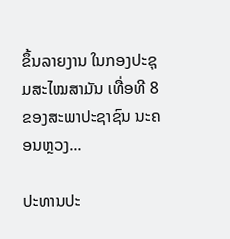ຂຶ້ນລາຍງານ ໃນກອງປະຊຸມສະໄໝສາມັນ ເທື່ອທີ 8 ຂອງສະພາປະຊາຊົນ ນະຄອນຫຼວງ...

ປະທານປະ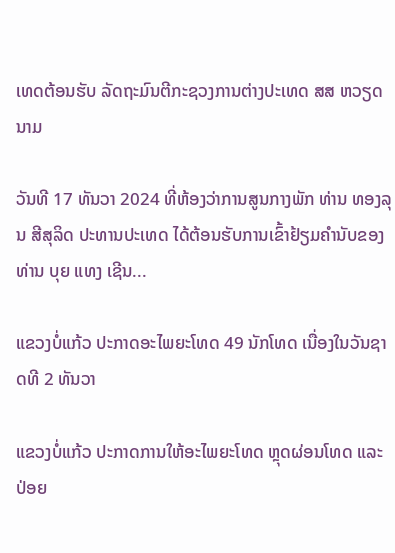ເທດຕ້ອນຮັບ ລັດຖະມົນຕີກະຊວງການຕ່າງປະເທດ ສສ ຫວຽດນາມ

ວັນທີ 17 ທັນວາ 2024 ທີ່ຫ້ອງວ່າການສູນກາງພັກ ທ່ານ ທອງລຸນ ສີສຸລິດ ປະທານປະເທດ ໄດ້ຕ້ອນຮັບການເຂົ້າຢ້ຽມຄຳນັບຂອງ ທ່ານ ບຸຍ ແທງ ເຊີນ...

ແຂວງບໍ່ແກ້ວ ປະກາດອະໄພຍະໂທດ 49 ນັກໂທດ ເນື່ອງໃນວັນຊາດທີ 2 ທັນວາ

ແຂວງບໍ່ແກ້ວ ປະກາດການໃຫ້ອະໄພຍະໂທດ ຫຼຸດຜ່ອນໂທດ ແລະ ປ່ອຍ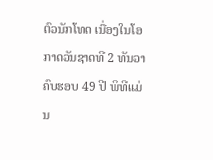ຕົວນັກໂທດ ເນື່ອງໃນໂອກາດວັນຊາດທີ 2 ທັນວາ ຄົບຮອບ 49 ປີ ພິທີແມ່ນ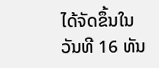ໄດ້ຈັດຂຶ້ນໃນວັນທີ 16 ທັນ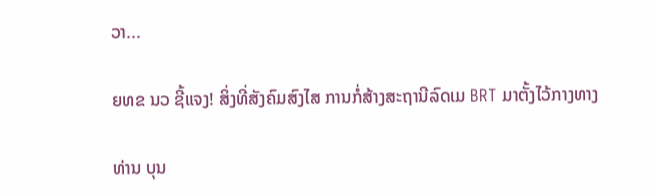ວາ...

ຍທຂ ນວ ຊີ້ແຈງ! ສິ່ງທີ່ສັງຄົມສົງໄສ ການກໍ່ສ້າງສະຖານີລົດເມ BRT ມາຕັ້ງໄວ້ກາງທາງ

ທ່ານ ບຸນ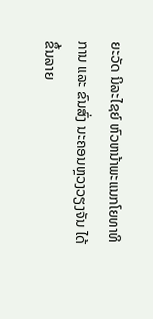ຍະວັດ ນິລະໄຊຍ໌ ຫົວຫນ້າພະແນກໂຍທາທິການ ແລະ ຂົນສົ່ງ ນະຄອນຫຼວງວຽງຈັນ ໄດ້ຂຶ້ນລາຍ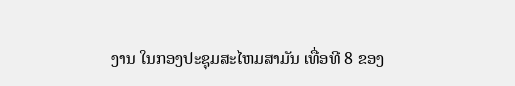ງານ ໃນກອງປະຊຸມສະໄຫມສາມັນ ເທື່ອທີ 8 ຂອງ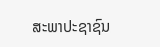ສະພາປະຊາຊົນ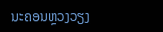ນະຄອນຫຼວງວຽງ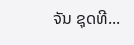ຈັນ ຊຸດທີ...